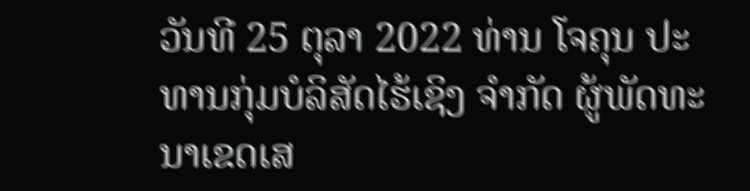ວັນທີ 25 ຕຸລາ 2022 ທ່ານ ໂຈຄຸນ ປະທານກຸ່ມບໍລິສັດໄຮ້ເຊິງ ຈຳກັດ ຜູ້ພັດທະນາເຂດເສ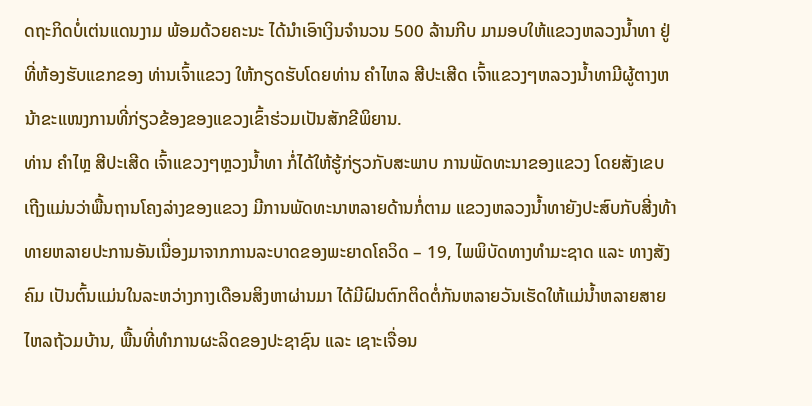ດຖະກິດບໍ່ເຕ່ນແດນງາມ ພ້ອມດ້ວຍຄະນະ ໄດ້ນໍາເອົາເງິນຈຳນວນ 500 ລ້ານກີບ ມາມອບໃຫ້ແຂວງຫລວງນໍ້າທາ ຢູ່ທີ່ຫ້ອງຮັບແຂກຂອງ ທ່ານເຈົ້າແຂວງ ໃຫ້ກຽດຮັບໂດຍທ່ານ ຄຳໄຫລ ສີປະເສີດ ເຈົ້າແຂວງໆຫລວງນໍ້າທາມີຜູ້ຕາງຫນ້າຂະແໜງການທີ່ກ່ຽວຂ້ອງຂອງແຂວງເຂົ້າຮ່ວມເປັນສັກຂີພິຍານ.
ທ່ານ ຄໍາໄຫຼ ສີປະເສີດ ເຈົ້າແຂວງໆຫຼວງນໍ້າທາ ກໍ່ໄດ້ໃຫ້ຮູ້ກ່ຽວກັບສະພາບ ການພັດທະນາຂອງແຂວງ ໂດຍສັງເຂບ ເຖີງແມ່ນວ່າພື້ນຖານໂຄງລ່າງຂອງແຂວງ ມີການພັດທະນາຫລາຍດ້ານກໍ່ຕາມ ແຂວງຫລວງນໍ້າທາຍັງປະສົບກັບສີ່ງທ້າທາຍຫລາຍປະການອັນເນື່ອງມາຈາກການລະບາດຂອງພະຍາດໂຄວິດ – 19, ໄພພິບັດທາງທຳມະຊາດ ແລະ ທາງສັງຄົມ ເປັນຕົ້ນແມ່ນໃນລະຫວ່າງກາງເດືອນສິງຫາຜ່ານມາ ໄດ້ມີຝົນຕົກຕິດຕໍ່ກັນຫລາຍວັນເຮັດໃຫ້ແມ່ນໍ້າຫລາຍສາຍ ໄຫລຖ້ວມບ້ານ, ພື້ນທີ່ທຳການຜະລິດຂອງປະຊາຊົນ ແລະ ເຊາະເຈື່ອນ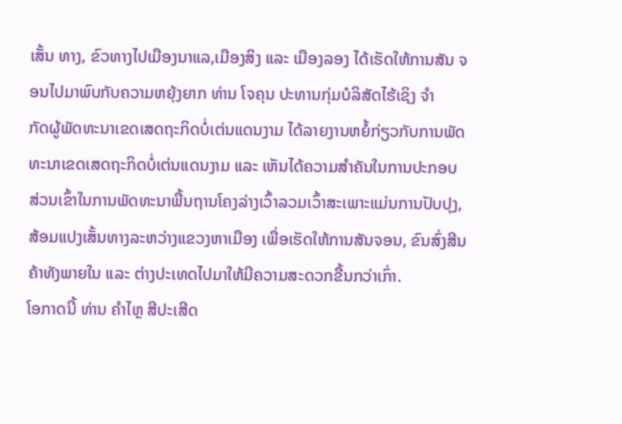ເສັ້ນ ທາງ, ຂົວທາງໄປເມືອງນາແລ,ເມືອງສິງ ແລະ ເມືອງລອງ ໄດ້ເຮັດໃຫ້ການສັນ ຈອນໄປມາພົບກັບຄວາມຫຍຸ້ງຍາກ ທ່ານ ໂຈຄຸນ ປະທານກຸ່ມບໍລິສັດໄຮ້ເຊິງ ຈຳ
ກັດຜູ້ພັດທະນາເຂດເສດຖະກິດບໍ່ເຕ່ນແດນງາມ ໄດ້ລາຍງານຫຍໍ້ກ່ຽວກັບການພັດທະນາເຂດເສດຖະກິດບໍ່ເຕ່ນແດນງາມ ແລະ ເຫັນໄດ້ຄວາມສໍາຄັນໃນການປະກອບສ່ວນເຂົ້າໃນການພັດທະນາພື້ນຖານໂຄງລ່າງເວົ້າລວມເວົ້າສະເພາະແມ່ນການປັບປຸງ,ສ້ອມແປງເສັ້ນທາງລະຫວ່າງແຂວງຫາເມືອງ ເພື່ອເຮັດໃຫ້ການສັນຈອນ, ຂົນສົ່ງສີນຄ້າທັງພາຍໃນ ແລະ ຕ່າງປະເທດໄປມາໃຫ້ມີຄວາມສະດວກຂື້ນກວ່າເກົ່າ.
ໂອກາດນີ້ ທ່ານ ຄໍາໄຫຼ ສີປະເສີດ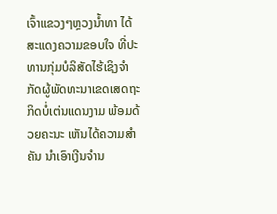ເຈົ້າແຂວງໆຫຼວງນໍ້າທາ ໄດ້ສະແດງຄວາມຂອບໃຈ ທີ່ປະທານກຸ່ມບໍລິສັດໄຮ້ເຊິງຈຳກັດຜູ້ພັດທະນາເຂດເສດຖະກິດບໍ່ເຕ່ນແດນງາມ ພ້ອມດ້ວຍຄະນະ ເຫັນໄດ້ຄວາມສໍາຄັນ ນໍາເອົາເງີນຈໍານ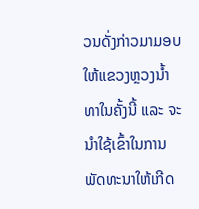ວນດັ່ງກ່າວມາມອບໃຫ້ແຂວງຫຼວງນໍ້າທາໃນຄັ້ງນີ້ ແລະ ຈະນໍາໃຊ້ເຂົ້າໃນການພັດທະນາໃຫ້ເກີດ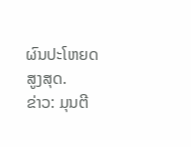ຜົນປະໂຫຍດສູງສຸດ.
ຂ່າວ: ມຸນຕີ